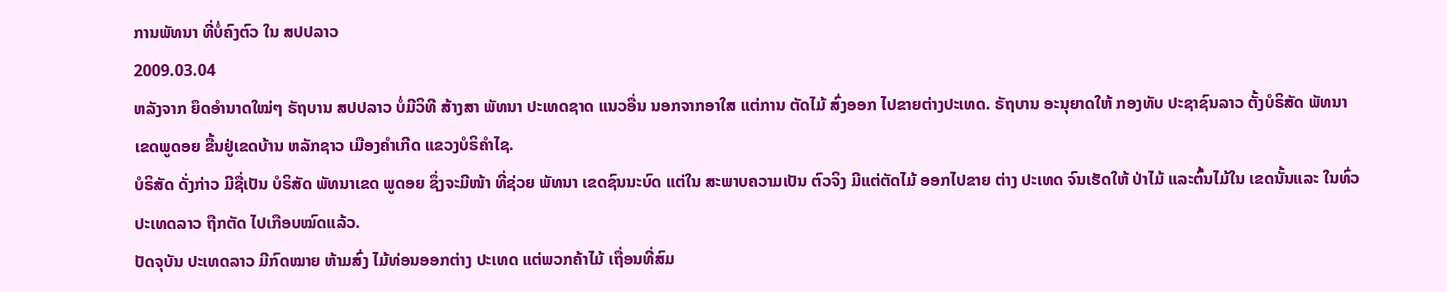ການພັທນາ ທີ່ບໍ່ຄົງຕົວ ໃນ ສປປລາວ
2009.03.04
ຫລັງຈາກ ຍຶດອຳນາດໃໝ່ໆ ຣັຖບານ ສປປລາວ ບໍ່ມີວິທີ ສ້າງສາ ພັທນາ ປະເທດຊາດ ແນວອື່ນ ນອກຈາກອາໃສ ແຕ່ການ ຕັດໄມ້ ສົ່ງອອກ ໄປຂາຍຕ່າງປະເທດ. ຣັຖບານ ອະນຸຍາດໃຫ້ ກອງທັບ ປະຊາຊົນລາວ ຕັ້ງບໍຣິສັດ ພັທນາ ເຂດພູດອຍ ຂື້ນຢູ່ເຂດບ້ານ ຫລັກຊາວ ເມືອງຄຳເກີດ ແຂວງບໍຣິຄຳໄຊ.
ບໍຣິສັດ ດັ່ງກ່າວ ມີຊື່ເປັນ ບໍຣິສັດ ພັທນາເຂດ ພູດອຍ ຊຶ່ງຈະມີໜ້າ ທີ່ຊ່ວຍ ພັທນາ ເຂດຊົນນະບົດ ແຕ່ໃນ ສະພາບຄວາມເປັນ ຕົວຈິງ ມີແຕ່ຕັດໄມ້ ອອກໄປຂາຍ ຕ່າງ ປະເທດ ຈົນເຮັດໃຫ້ ປ່າໄມ້ ແລະຕົ້ນໄມ້ໃນ ເຂດນັ້ນແລະ ໃນທົ່ວ ປະເທດລາວ ຖືກຕັດ ໄປເກືອບໝົດແລ້ວ.
ປັດຈຸບັນ ປະເທດລາວ ມີກົດໝາຍ ຫ້າມສົ່ງ ໄມ້ທ່ອນອອກຕ່າງ ປະເທດ ແຕ່ພວກຄ້າໄມ້ ເຖື່ອນທີ່ສົມ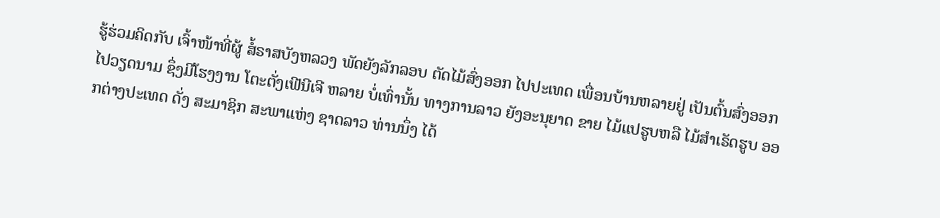ຮູ້ຮ່ວມຄິດກັບ ເຈົ້າໜ້າທີ່ຜູ້ ສໍ້ຣາສບັງຫລວງ ພັດຍັງລັກລອບ ຕັດໄມ້ສົ່ງອອກ ໄປປະເທດ ເພື່ອນບ້ານຫລາຍຢູ່ ເປັນຕົ້ນສົ່ງອອກ ໄປວຽດນາມ ຊຶ່ງມີໂຮງງານ ໂຕະຕັ່ງເຟີນີເຈີ ຫລາຍ ບໍ່ເທົ່ານັ້ນ ທາງການລາວ ຍັງອະນຸຍາດ ຂາຍ ໄມ້ແປຮູບຫລື ໄມ້ສຳເຣັດຮູບ ອອກຕ່າງປະເທດ ດັ່ງ ສະມາຊິກ ສະພາແຫ່ງ ຊາດລາວ ທ່ານນຶ່ງ ໄດ້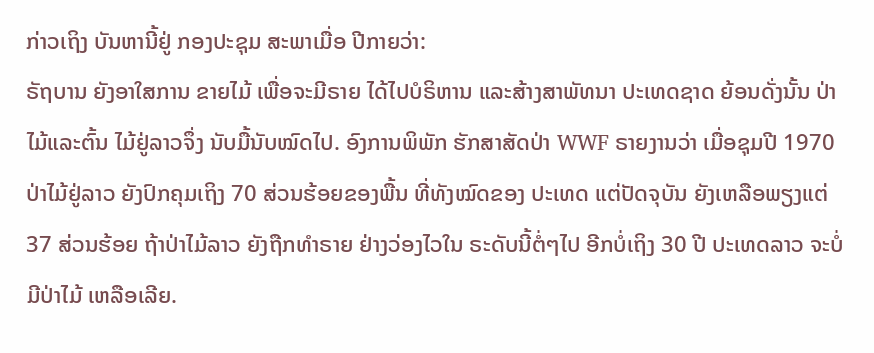ກ່າວເຖິງ ບັນຫານີ້ຢູ່ ກອງປະຊຸມ ສະພາເມື່ອ ປີກາຍວ່າ:
ຣັຖບານ ຍັງອາໃສການ ຂາຍໄມ້ ເພື່ອຈະມີຣາຍ ໄດ້ໄປບໍຣິຫານ ແລະສ້າງສາພັທນາ ປະເທດຊາດ ຍ້ອນດັ່ງນັ້ນ ປ່າໄມ້ແລະຕົ້ນ ໄມ້ຢູ່ລາວຈຶ່ງ ນັບມື້ນັບໝົດໄປ. ອົງການພິພັກ ຮັກສາສັດປ່າ WWF ຣາຍງານວ່າ ເມື່ອຊຸມປີ 1970 ປ່າໄມ້ຢູ່ລາວ ຍັງປົກຄຸມເຖິງ 70 ສ່ວນຮ້ອຍຂອງພື້ນ ທີ່ທັງໝົດຂອງ ປະເທດ ແຕ່ປັດຈຸບັນ ຍັງເຫລືອພຽງແຕ່ 37 ສ່ວນຮ້ອຍ ຖ້າປ່າໄມ້ລາວ ຍັງຖືກທຳຣາຍ ຢ່າງວ່ອງໄວໃນ ຣະດັບນີ້ຕໍ່ໆໄປ ອີກບໍ່ເຖິງ 30 ປີ ປະເທດລາວ ຈະບໍ່ມີປ່າໄມ້ ເຫລືອເລີຍ.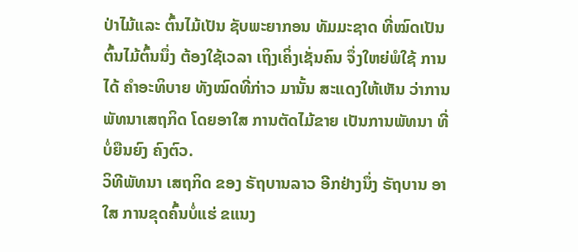ປ່າໄມ້ແລະ ຕົ້ນໄມ້ເປັນ ຊັບພະຍາກອນ ທັມມະຊາດ ທີ່ໝົດເປັນ ຕົ້ນໄມ້ຕົ້ນນຶ່ງ ຕ້ອງໃຊ້ເວລາ ເຖິງເຄິ່ງເຊັ່ນຄົນ ຈຶ່ງໃຫຍ່ພໍໃຊ້ ການໄດ້ ຄຳອະທິບາຍ ທັງໝົດທີ່ກ່າວ ມານັ້ນ ສະແດງໃຫ້ເຫັນ ວ່າການ ພັທນາເສຖກິດ ໂດຍອາໃສ ການຕັດໄມ້ຂາຍ ເປັນການພັທນາ ທີ່ບໍ່ຍືນຍົງ ຄົງຕົວ.
ວິທີພັທນາ ເສຖກິດ ຂອງ ຣັຖບານລາວ ອີກຢ່າງນຶ່ງ ຣັຖບານ ອາໃສ ການຂຸດຄົ້ນບໍ່ແຮ່ ຂແນງ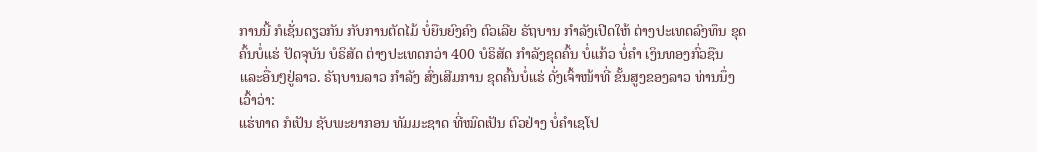ການນີ້ ກໍເຊັ່ນດຽວກັນ ກັບການຕັດໄມ້ ບໍ່ຍືນຍົງຄົງ ຕົວເລີຍ ຣັຖບານ ກຳລັງເປີດໃຫ້ ຕ່າງປະເທດລົງທຶນ ຂຸດຄົ້ນບໍ່ແຮ່ ປັດຈຸບັນ ບໍຣິສັດ ຕ່າງປະເທດກວ່າ 400 ບໍຣິສັດ ກຳລັງຂຸດຄົ້ນ ບໍ່ແກ້ວ ບໍ່ຄຳ ເງິນທອງກົ່ວຊືນ ແລະອື່ນໆຢູ່ລາວ. ຣັຖບານລາວ ກຳລັງ ສົ່ງເສີມການ ຂຸດຄົ້ນບໍ່ແຮ່ ດັ່ງເຈົ້າໜ້າທີ່ ຂັ້ນສູງຂອງລາວ ທ່ານນຶ່ງເວົ້າວ່າ:
ແຮ່ທາດ ກໍເປັນ ຊັບພະຍາກອນ ທັມມະຊາດ ທີ່ໝົດເປັນ ຕົວຢ່າງ ບໍ່ຄຳເຊໂປ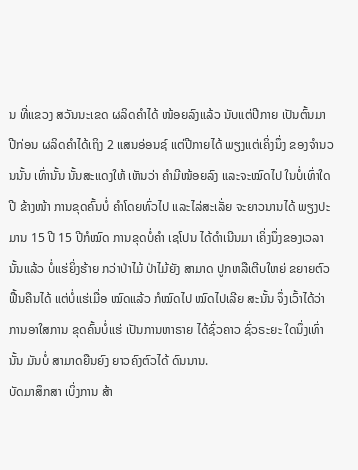ນ ທີ່ແຂວງ ສວັນນະເຂດ ຜລິດຄຳໄດ້ ໜ້ອຍລົງແລ້ວ ນັບແຕ່ປີກາຍ ເປັນຕົ້ນມາ ປີກ່ອນ ຜລິດຄຳໄດ້ເຖິງ 2 ແສນອ່ອນຊ໌ ແຕ່ປີກາຍໄດ້ ພຽງແຕ່ເຄິ່ງນຶ່ງ ຂອງຈຳນວນນັ້ນ ເທົ່ານັ້ນ ນັ້ນສະແດງໃຫ້ ເຫັນວ່າ ຄຳມີໜ້ອຍລົງ ແລະຈະໝົດໄປ ໃນບໍ່ເທົ່າໃດປີ ຂ້າງໜ້າ ການຂຸດຄົ້ນບໍ່ ຄຳໂດຍທົ່ວໄປ ແລະໄລ່ສະເລັ່ຍ ຈະຍາວນານໄດ້ ພຽງປະມານ 15 ປີ 15 ປີກໍໝົດ ການຂຸດບໍ່ຄຳ ເຊໂປນ ໄດ້ດຳເນີນມາ ເຄິ່ງນຶ່ງຂອງເວລາ ນັ້ນແລ້ວ ບໍ່ແຮ່ຍິ່ງຮ້າຍ ກວ່າປ່າໄມ້ ປ່າໄມ້ຍັງ ສາມາດ ປູກຫລືເຕີບໃຫຍ່ ຂຍາຍຕົວ ຟື້ນຄືນໄດ້ ແຕ່ບໍ່ແຮ່ເມື່ອ ໝົດແລ້ວ ກໍໝົດໄປ ໝົດໄປເລີຍ ສະນັ້ນ ຈຶ່ງເວົ້າໄດ້ວ່າ ການອາໃສການ ຂຸດຄົ້ນບໍ່ແຮ່ ເປັນການຫາຣາຍ ໄດ້ຊົ່ວຄາວ ຊົ່ວຣະຍະ ໃດນຶ່ງເທົ່ານັ້ນ ມັນບໍ່ ສາມາດຍືນຍົງ ຍາວຄົງຕົວໄດ້ ດົນນານ.
ບັດມາສຶກສາ ເບິ່ງການ ສ້າ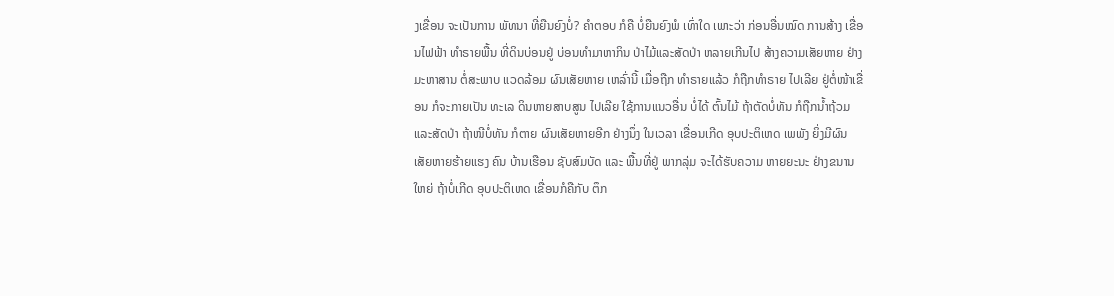ງເຂື່ອນ ຈະເປັນການ ພັທນາ ທີ່ຍືນຍົງບໍ່? ຄຳຕອບ ກໍຄື ບໍ່ຍືນຍົງພໍ ເທົ່າໃດ ເພາະວ່າ ກ່ອນອື່ນໝົດ ການສ້າງ ເຂື່ອນໄຟຟ້າ ທຳຣາຍພື້ນ ທີ່ດິນບ່ອນຢູ່ ບ່ອນທຳມາຫາກິນ ປ່າໄມ້ແລະສັດປ່າ ຫລາຍເກີນໄປ ສ້າງຄວາມເສັຍຫາຍ ຢ່າງມະຫາສານ ຕໍ່ສະພາບ ແວດລ້ອມ ຜົນເສັຍຫາຍ ເຫລົ່ານີ້ ເມື່ອຖືກ ທຳຣາຍແລ້ວ ກໍຖືກທຳຣາຍ ໄປເລີຍ ຢູ່ຕໍ່ໜ້າເຂື່ອນ ກໍຈະກາຍເປັນ ທະເລ ດິນຫາຍສາບສູນ ໄປເລີຍ ໃຊ້ການແນວອື່ນ ບໍ່ໄດ້ ຕົ້ນໄມ້ ຖ້າຕັດບໍ່ທັນ ກໍຖືກນ້ຳຖ້ວມ ແລະສັດປ່າ ຖ້າໜີບໍ່ທັນ ກໍຕາຍ ຜົນເສັຍຫາຍອີກ ຢ່າງນຶ່ງ ໃນເວລາ ເຂື່ອນເກີດ ອຸບປະຕິເຫດ ເພພັງ ຍິ່ງມີຜົນ ເສັຍຫາຍຮ້າຍແຮງ ຄົນ ບ້ານເຮືອນ ຊັບສົມບັດ ແລະ ພື້ນທີ່ຢູ່ ພາກລຸ່ມ ຈະໄດ້ຮັບຄວາມ ຫາຍຍະນະ ຢ່າງຂນານໃຫຍ່ ຖ້າບໍ່ເກີດ ອຸບປະຕິເຫດ ເຂື່ອນກໍຄືກັບ ຕຶກ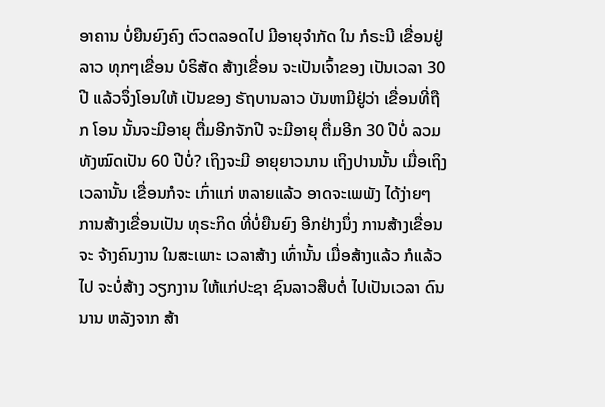ອາຄານ ບໍ່ຍືນຍົງຄົງ ຕົວຕລອດໄປ ມີອາຍຸຈຳກັດ ໃນ ກໍຣະນີ ເຂື່ອນຢູ່ລາວ ທຸກໆເຂື່ອນ ບໍຣິສັດ ສ້າງເຂື່ອນ ຈະເປັນເຈົ້າຂອງ ເປັນເວລາ 30 ປີ ແລ້ວຈຶ່ງໂອນໃຫ້ ເປັນຂອງ ຣັຖບານລາວ ບັນຫາມີຢູ່ວ່າ ເຂື່ອນທີ່ຖືກ ໂອນ ນັ້ນຈະມີອາຍຸ ຕື່ມອີກຈັກປີ ຈະມີອາຍຸ ຕື່ມອີກ 30 ປີບໍ່ ລວມທັງໝົດເປັນ 60 ປີບໍ່? ເຖິງຈະມີ ອາຍຸຍາວນານ ເຖິງປານນັ້ນ ເມື່ອເຖິງ ເວລານັ້ນ ເຂື່ອນກໍຈະ ເກົ່າແກ່ ຫລາຍແລ້ວ ອາດຈະເພພັງ ໄດ້ງ່າຍໆ ການສ້າງເຂື່ອນເປັນ ທຸຣະກິດ ທີ່ບໍ່ຍືນຍົງ ອີກຢ່າງນຶ່ງ ການສ້າງເຂື່ອນຈະ ຈ້າງຄົນງານ ໃນສະເພາະ ເວລາສ້າງ ເທົ່ານັ້ນ ເມື່ອສ້າງແລ້ວ ກໍແລ້ວໄປ ຈະບໍ່ສ້າງ ວຽກງານ ໃຫ້ແກ່ປະຊາ ຊົນລາວສືບຕໍ່ ໄປເປັນເວລາ ດົນນານ ຫລັງຈາກ ສ້າ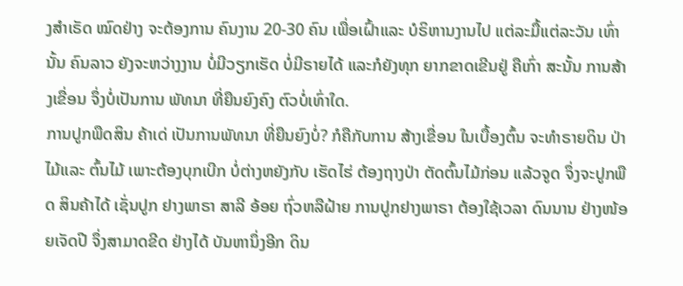ງສຳເຣັດ ໝົດຢ່າງ ຈະຕ້ອງການ ຄົນງານ 20-30 ຄົນ ເພື່ອເຝົ້າແລະ ບໍຣິຫານງານໄປ ແຕ່ລະມື້ແຕ່ລະວັນ ເທົ່ານັ້ນ ຄົນລາວ ຍັງຈະຫວ່າງງານ ບໍ່ມີວຽກເຮັດ ບໍ່ມີຣາຍໄດ້ ແລະກໍຍັງທຸກ ຍາກຂາດເຂີນຢູ່ ຄືເກົ່າ ສະນັ້ນ ການສ້າງເຂື່ອນ ຈຶ່ງບໍ່ເປັນການ ພັທນາ ທີ່ຍືນຍົງຄົງ ຕົວບໍ່ເທົ່າໃດ.
ການປູກພືດສິນ ຄ້າເດ່ ເປັນການພັທນາ ທີ່ຍືນຍົງບໍ່? ກໍຄືກັບການ ສ້າງເຂື່ອນ ໃນເບື້ອງຕົ້ນ ຈະທຳຣາຍດິນ ປ່າໄມ້ແລະ ຕົ້ນໄມ້ ເພາະຕ້ອງບຸກເບີກ ບໍ່ຕ່າງຫຍັງກັບ ເຮັດໄຮ່ ຕ້ອງຖາງປ່າ ຕັດຕົ້ນໄມ້ກ່ອນ ແລ້ວຈູດ ຈຶ່ງຈະປູກພືດ ສິນຄ້າໄດ້ ເຊັ່ນປູກ ຢາງພາຣາ ສາລີ ອ້ອຍ ຖົ່ວຫລືຝ້າຍ ການປູກຢາງພາຣາ ຕ້ອງໃຊ້ເວລາ ດົນນານ ຢ່າງໜ້ອຍເຈັດປີ ຈຶ່ງສາມາດຂີດ ຢ່າງໄດ້ ບັນຫານຶ່ງອີກ ດິນ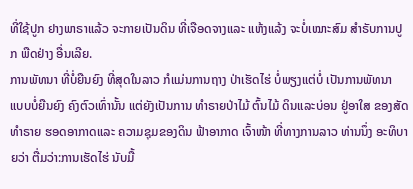ທີ່ໃຊ້ປູກ ຢາງພາຣາແລ້ວ ຈະກາຍເປັນດິນ ທີ່ເຈືອດຈາງແລະ ແຫ້ງແລ້ງ ຈະບໍ່ເໝາະສົມ ສຳຣັບການປູກ ພືດຢ່າງ ອື່ນເລີຍ.
ການພັທນາ ທີ່ບໍ່ຍືນຍົງ ທີ່ສຸດໃນລາວ ກໍແມ່ນການຖາງ ປ່າເຮັດໄຮ່ ບໍ່ພຽງແຕ່ບໍ່ ເປັນການພັທນາ ແບບບໍ່ຍືນຍົງ ຄົງຕົວເທົ່ານັ້ນ ແຕ່ຍັງເປັນການ ທຳຣາຍປ່າໄມ້ ຕົ້ນໄມ້ ດິນແລະບ່ອນ ຢູ່ອາໃສ ຂອງສັດ ທຳຣາຍ ຮອດອາກາດແລະ ຄວາມຊຸມຂອງດິນ ຟ້າອາກາດ ເຈົ້າໜ້າ ທີ່ທາງການລາວ ທ່ານນຶ່ງ ອະທິບາຍວ່າ ຕື່ມວ່າ:ການເຮັດໄຮ່ ນັບມື້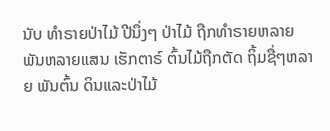ນັບ ທຳຣາຍປ່າໄມ້ ປີນຶ່ງໆ ປ່າໄມ້ ຖືກທຳຣາຍຫລາຍ ພັນຫລາຍແສນ ເຮັກຕາຣ໌ ຕົ້ນໄມ້ຖືກຕັດ ຖິ້ມຊື່ໆຫລາຍ ພັນຕົ້ນ ດິນແລະປ່າໄມ້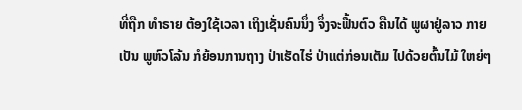ທີ່ຖືກ ທຳຣາຍ ຕ້ອງໃຊ້ເວລາ ເຖິງເຊັ່ນຄົນນຶ່ງ ຈຶ່ງຈະຟື້ນຕົວ ຄືນໄດ້ ພູຜາຢູ່ລາວ ກາຍເປັນ ພູຫົວໂລ້ນ ກໍຍ້ອນການຖາງ ປ່າເຮັດໄຮ່ ປ່າແຕ່ກ່ອນເຕັມ ໄປດ້ວຍຕົ້ນໄມ້ ໃຫຍ່ໆ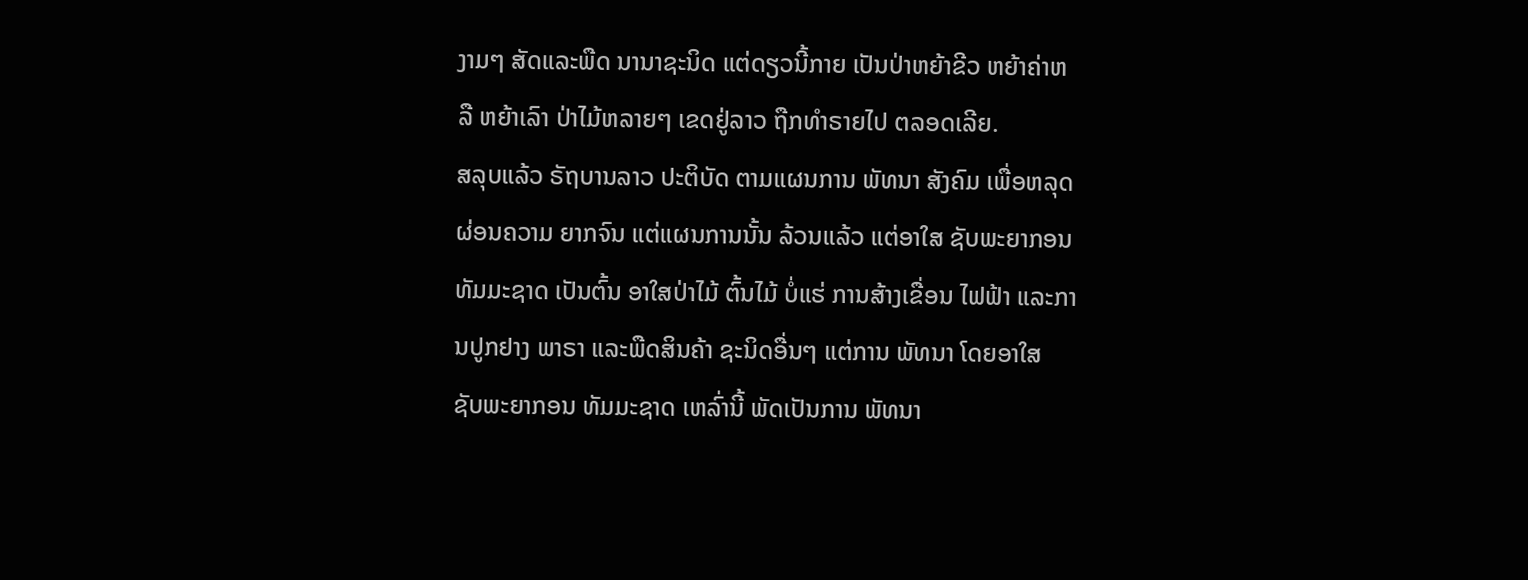ງາມໆ ສັດແລະພືດ ນານາຊະນິດ ແຕ່ດຽວນີ້ກາຍ ເປັນປ່າຫຍ້າຂີວ ຫຍ້າຄ່າຫລື ຫຍ້າເລົາ ປ່າໄມ້ຫລາຍໆ ເຂດຢູ່ລາວ ຖືກທຳຣາຍໄປ ຕລອດເລີຍ.
ສລຸບແລ້ວ ຣັຖບານລາວ ປະຕິບັດ ຕາມແຜນການ ພັທນາ ສັງຄົມ ເພື່ອຫລຸດຜ່ອນຄວາມ ຍາກຈົນ ແຕ່ແຜນການນັ້ນ ລ້ວນແລ້ວ ແຕ່ອາໃສ ຊັບພະຍາກອນ ທັມມະຊາດ ເປັນຕົ້ນ ອາໃສປ່າໄມ້ ຕົ້ນໄມ້ ບໍ່ແຮ່ ການສ້າງເຂື່ອນ ໄຟຟ້າ ແລະການປູກຢາງ ພາຣາ ແລະພືດສິນຄ້າ ຊະນິດອື່ນໆ ແຕ່ການ ພັທນາ ໂດຍອາໃສ ຊັບພະຍາກອນ ທັມມະຊາດ ເຫລົ່ານີ້ ພັດເປັນການ ພັທນາ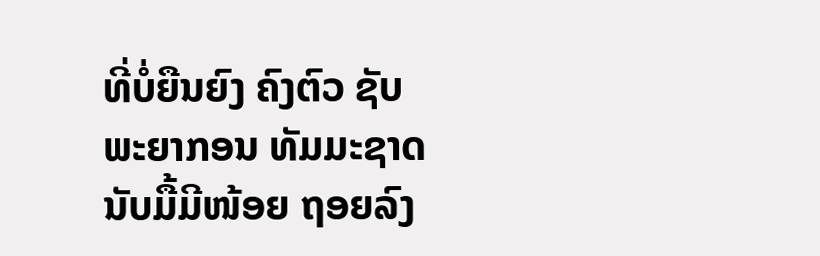ທີ່ບໍ່ຍືນຍົງ ຄົງຕົວ ຊັບພະຍາກອນ ທັມມະຊາດ ນັບມື້ມີໜ້ອຍ ຖອຍລົງ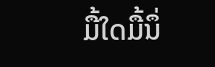ມື້ໃດມື້ນຶ່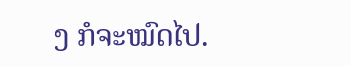ງ ກໍຈະໝົດໄປ.